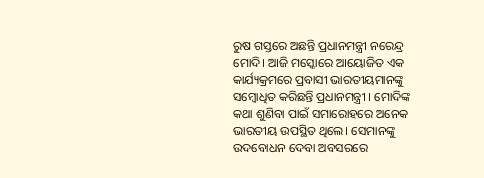ରୁଷ ଗସ୍ତରେ ଅଛନ୍ତି ପ୍ରଧାନମନ୍ତ୍ରୀ ନରେନ୍ଦ୍ର ମୋଦି। ଆଜି ମସ୍କୋରେ ଆୟୋଜିତ ଏକ କାର୍ଯ୍ୟକ୍ରମରେ ପ୍ରବାସୀ ଭାରତୀୟମାନଙ୍କୁ ସମ୍ବୋଧିତ କରିଛନ୍ତି ପ୍ରଧାନମନ୍ତ୍ରୀ । ମୋଦିଙ୍କ କଥା ଶୁଣିବା ପାଇଁ ସମାରୋହରେ ଅନେକ ଭାରତୀୟ ଉପସ୍ଥିତ ଥିଲେ। ସେମାନଙ୍କୁ ଉଦବୋଧନ ଦେବା ଅବସରରେ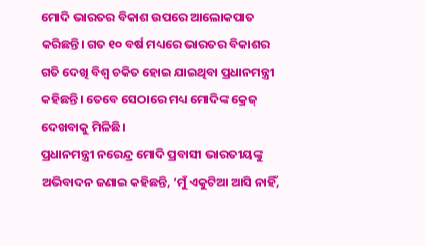ମୋଦି ଭାରତର ବିକାଶ ଉପରେ ଆଲୋକପାତ କରିଛନ୍ତି। ଗତ ୧୦ ବର୍ଷ ମଧ୍ୟରେ ଭାରତର ବିକାଶର ଗତି ଦେଖି ବିଶ୍ୱ ଚକିତ ହୋଇ ଯାଇଥିବା ପ୍ରଧାନମନ୍ତ୍ରୀ କହିଛନ୍ତି। ତେବେ ସେଠାରେ ମଧ୍ୟ ମୋଦିଙ୍କ କ୍ରେଜ୍ ଦେଖବାକୁ ମିଳିଛି।
ପ୍ରଧାନମନ୍ତ୍ରୀ ନରେନ୍ଦ୍ର ମୋଦି ପ୍ରବାସୀ ଭାରତୀୟଙ୍କୁ ଅଭିବାଦନ ଜଣାଇ କହିଛନ୍ତି, ‘ମୁଁ ଏକୁଟିଆ ଆସି ନାହିଁ,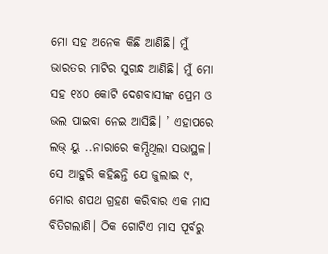ମୋ ସହ ଅନେକ କିଛି ଆଣିଛି। ମୁଁ ଭାରତର ମାଟିର ସୁଗନ୍ଧ ଆଣିଛି। ମୁଁ ମୋ ସହ ୧୪୦ କୋଟି ଦେଶବାସୀଙ୍କ ପ୍ରେମ ଓ ଭଲ ପାଇବା ନେଇ ଆସିଛି। ’ ଏହାପରେ ଲଭ୍ ୟୁ ..ନାରାରେ କମ୍ପିଥିଲା ସଭାସ୍ଥଳ। ସେ ଆହୁରି କହିଛନ୍ତି ଯେ ଜୁଲାଇ ୯, ମୋର ଶପଥ ଗ୍ରହଣ କରିବାର ଏକ ମାସ ବିତିଗଲାଣି। ଠିକ ଗୋଟିଏ ମାସ ପୂର୍ବରୁ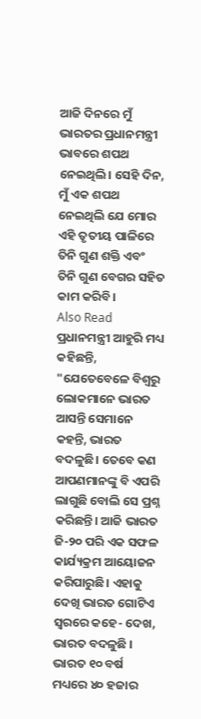ଆଜି ଦିନରେ ମୁଁ ଭାରତର ପ୍ରଧାନମନ୍ତ୍ରୀ ଭାବରେ ଶପଥ ନେଇଥିଲି। ସେହି ଦିନ, ମୁଁ ଏକ ଶପଥ ନେଇଥିଲି ଯେ ମୋର ଏହି ତୃତୀୟ ପାଳିରେ ତିନି ଗୁଣ ଶକ୍ତି ଏବଂ ତିନି ଗୁଣ ବେଗର ସହିତ କାମ କରିବି।
Also Read
ପ୍ରଧାନମନ୍ତ୍ରୀ ଆହୁରି ମଧ୍ୟ କହିଛନ୍ତି, "ଯେତେବେଳେ ବିଶ୍ୱରୁ ଲୋକମାନେ ଭାରତ ଆସନ୍ତି ସେମାନେ କହନ୍ତି, ଭାରତ ବଦଳୁଛି। ତେବେ କଣ ଆପଣମାନଙ୍କୁ ବି ଏପରି ଲାଗୁଛି ବୋଲି ସେ ପ୍ରଶ୍ନ କରିଛନ୍ତି। ଆଜି ଭାରତ ଜି-୨୦ ପରି ଏକ ସଫଳ କାର୍ଯ୍ୟକ୍ରମ ଆୟୋଜନ କରିପାରୁଛି। ଏହାକୁ ଦେଖି ଭାରତ ଗୋଟିଏ ସ୍ୱରରେ କହେ- ଦେଖ, ଭାରତ ବଦଳୁଛି । ଭାରତ ୧୦ ବର୍ଷ ମଧ୍ୟରେ ୪୦ ହଜାର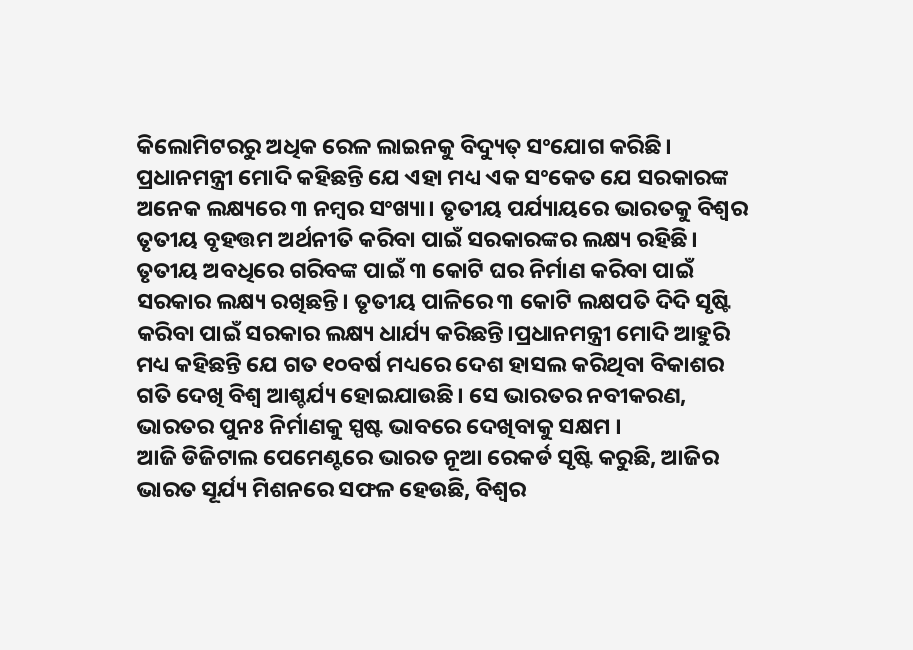କିଲୋମିଟରରୁ ଅଧିକ ରେଳ ଲାଇନକୁ ବିଦ୍ୟୁତ୍ ସଂଯୋଗ କରିଛି।
ପ୍ରଧାନମନ୍ତ୍ରୀ ମୋଦି କହିଛନ୍ତି ଯେ ଏହା ମଧ୍ୟ ଏକ ସଂକେତ ଯେ ସରକାରଙ୍କ ଅନେକ ଲକ୍ଷ୍ୟରେ ୩ ନମ୍ବର ସଂଖ୍ୟା। ତୃତୀୟ ପର୍ଯ୍ୟାୟରେ ଭାରତକୁ ବିଶ୍ୱର ତୃତୀୟ ବୃହତ୍ତମ ଅର୍ଥନୀତି କରିବା ପାଇଁ ସରକାରଙ୍କର ଲକ୍ଷ୍ୟ ରହିଛି। ତୃତୀୟ ଅବଧିରେ ଗରିବଙ୍କ ପାଇଁ ୩ କୋଟି ଘର ନିର୍ମାଣ କରିବା ପାଇଁ ସରକାର ଲକ୍ଷ୍ୟ ରଖିଛନ୍ତି। ତୃତୀୟ ପାଳିରେ ୩ କୋଟି ଲକ୍ଷପତି ଦିଦି ସୃଷ୍ଟି କରିବା ପାଇଁ ସରକାର ଲକ୍ଷ୍ୟ ଧାର୍ଯ୍ୟ କରିଛନ୍ତି।ପ୍ରଧାନମନ୍ତ୍ରୀ ମୋଦି ଆହୁରି ମଧ୍ୟ କହିଛନ୍ତି ଯେ ଗତ ୧୦ବର୍ଷ ମଧ୍ୟରେ ଦେଶ ହାସଲ କରିଥିବା ବିକାଶର ଗତି ଦେଖି ବିଶ୍ୱ ଆଶ୍ଚର୍ଯ୍ୟ ହୋଇଯାଉଛି। ସେ ଭାରତର ନବୀକରଣ, ଭାରତର ପୁନଃ ନିର୍ମାଣକୁ ସ୍ପଷ୍ଟ ଭାବରେ ଦେଖିବାକୁ ସକ୍ଷମ ।
ଆଜି ଡିଜିଟାଲ ପେମେଣ୍ଟରେ ଭାରତ ନୂଆ ରେକର୍ଡ ସୃଷ୍ଟି କରୁଛି, ଆଜିର ଭାରତ ସୂର୍ଯ୍ୟ ମିଶନରେ ସଫଳ ହେଉଛି, ବିଶ୍ୱର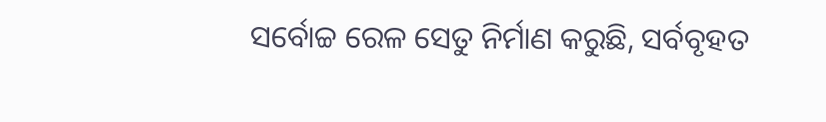ସର୍ବୋଚ୍ଚ ରେଳ ସେତୁ ନିର୍ମାଣ କରୁଛି, ସର୍ବବୃହତ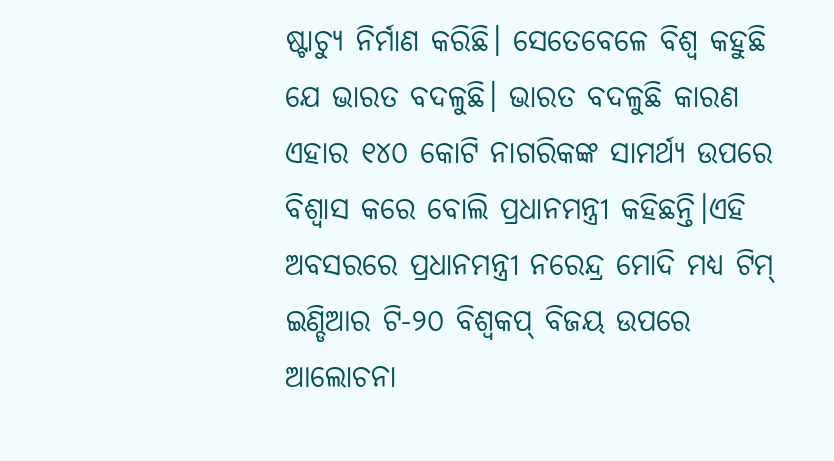ଷ୍ଟାଚ୍ୟୁ ନିର୍ମାଣ କରିଛି। ସେତେବେଳେ ବିଶ୍ୱ କହୁଛି ଯେ ଭାରତ ବଦଳୁଛି। ଭାରତ ବଦଳୁଛି କାରଣ ଏହାର ୧୪୦ କୋଟି ନାଗରିକଙ୍କ ସାମର୍ଥ୍ୟ ଉପରେ ବିଶ୍ୱାସ କରେ ବୋଲି ପ୍ରଧାନମନ୍ତ୍ରୀ କହିଛନ୍ତି।ଏହି ଅବସରରେ ପ୍ରଧାନମନ୍ତ୍ରୀ ନରେନ୍ଦ୍ର ମୋଦି ମଧ୍ୟ ଟିମ୍ ଇଣ୍ଡିଆର ଟି-୨୦ ବିଶ୍ୱକପ୍ ବିଜୟ ଉପରେ ଆଲୋଚନା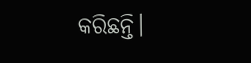କରିଛନ୍ତି।